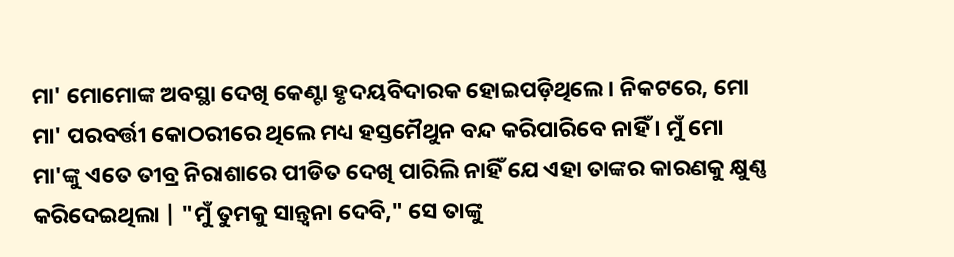ମା' ମୋମୋଙ୍କ ଅବସ୍ଥା ଦେଖି କେଣ୍ଟା ହୃଦୟବିଦାରକ ହୋଇପଡ଼ିଥିଲେ। ନିକଟରେ, ମୋ ମା' ପରବର୍ତ୍ତୀ କୋଠରୀରେ ଥିଲେ ମଧ୍ୟ ହସ୍ତମୈଥୁନ ବନ୍ଦ କରିପାରିବେ ନାହିଁ । ମୁଁ ମୋ ମା'ଙ୍କୁ ଏତେ ତୀବ୍ର ନିରାଶାରେ ପୀଡିତ ଦେଖି ପାରିଲି ନାହିଁ ଯେ ଏହା ତାଙ୍କର କାରଣକୁ କ୍ଷୁଣ୍ଣ କରିଦେଇଥିଲା | "ମୁଁ ତୁମକୁ ସାନ୍ତ୍ୱନା ଦେବି," ସେ ତାଙ୍କୁ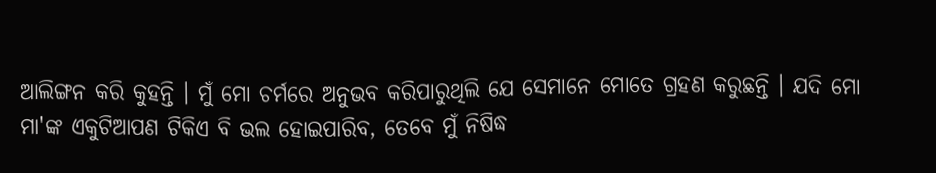ଆଲିଙ୍ଗନ କରି କୁହନ୍ତି । ମୁଁ ମୋ ଚର୍ମରେ ଅନୁଭବ କରିପାରୁଥିଲି ଯେ ସେମାନେ ମୋତେ ଗ୍ରହଣ କରୁଛନ୍ତି । ଯଦି ମୋ ମା'ଙ୍କ ଏକୁଟିଆପଣ ଟିକିଏ ବି ଭଲ ହୋଇପାରିବ, ତେବେ ମୁଁ ନିଷିଦ୍ଧ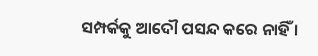ସମ୍ପର୍କକୁ ଆଦୌ ପସନ୍ଦ କରେ ନାହିଁ ।